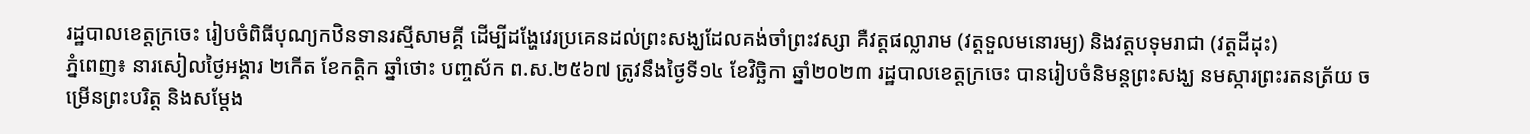រដ្ឋបាលខេត្ដក្រចេះ រៀបចំពិធីបុណ្យកឋិនទានរស្មីសាមគ្គី ដើម្បីដង្ហែវេរប្រគេនដល់ព្រះសង្ឃដែលគង់ចាំព្រះវស្សា គឺវត្តផល្លារាម (វត្តទួលមនោរម្យ) និងវត្តបទុមរាជា (វត្តដីដុះ)
ភ្នំពេញ៖ នារសៀលថ្ងៃអង្គារ ២កើត ខែកត្តិក ឆ្នាំថោះ បញ្ចស័ក ព.ស.២៥៦៧ ត្រូវនឹងថ្ងៃទី១៤ ខែវិច្ឆិកា ឆ្នាំ២០២៣ រដ្ឋបាលខេត្ដក្រចេះ បានរៀបចំនិមន្តព្រះសង្ឃ នមស្ការព្រះរតនត្រ័យ ចម្រើនព្រះបរិត្ត និងសម្ដែង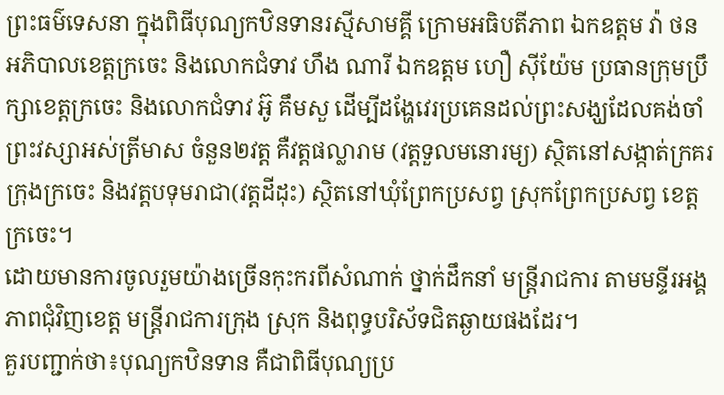ព្រះធម៌ទេសនា ក្នុងពិធីបុណ្យកឋិនទានរស្មីសាមគ្គី ក្រោមអធិបតីភាព ឯកឧត្តម វ៉ា ថន អភិបាលខេត្តក្រចេះ និងលោកជំទាវ ហឹង ណារី ឯកឧត្តម ហឿ សុីយ៉ែម ប្រធានក្រុមប្រឹក្សាខេត្តក្រចេះ និងលោកជំទាវ អ៊ូ គឹមសួ ដើម្បីដង្ហែវេរប្រគេនដល់ព្រះសង្ឃដែលគង់ចាំព្រះវស្សាអស់ត្រីមាស ចំនួន២វត្ត គឺវត្តផល្លារាម (វត្តទួលមនោរម្យ) ស្ថិតនៅសង្កាត់ក្រគរ ក្រុងក្រចេះ និងវត្តបទុមរាជា(វត្តដីដុះ) ស្ថិតនៅឃុំព្រែកប្រសព្វ ស្រុកព្រែកប្រសព្វ ខេត្តក្រចេះ។
ដោយមានការចូលរួមយ៉ាងច្រើនកុះករពីសំណាក់ ថ្នាក់ដឹកនាំ មន្ត្រីរាជការ តាមមន្ទីរអង្គភាពជុំវិញខេត្ត មន្ត្រីរាជការក្រុង ស្រុក និងពុទ្ធបរិស័ទជិតឆ្ងាយផងដែរ។
គួរបញ្ជាក់ថា៖បុណ្យកឋិនទាន គឺជាពិធីបុណ្យប្រ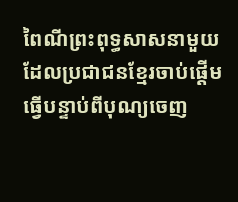ពៃណីព្រះពុទ្ធសាសនាមួយ ដែលប្រជាជនខ្មែរចាប់ផ្ដើមធ្វើបន្ទាប់ពីបុណ្យចេញ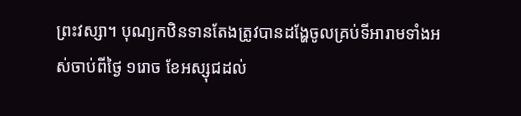ព្រះវស្សា។ បុណ្យកឋិនទានតែងត្រូវបានដង្ហែចូលគ្រប់ទីអារាមទាំងអស់ចាប់ពីថ្ងៃ ១រោច ខែអស្សុជដល់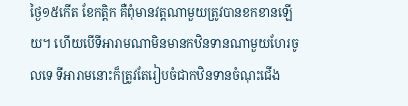ថ្ងៃ១៥កើត ខែកត្តិក គឺពុំមានវត្ដណាមួយត្រូវបានខកខានឡើយ។ ហើយបើទីអារាមណាមិនមានកឋិនទានណាមួយហែរចូលទេ ទីអារាមនោះក៏ត្រូវតែរៀបចំជាកឋិនទានចំណុះជើង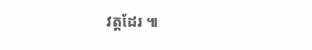វត្តដែរ ៕